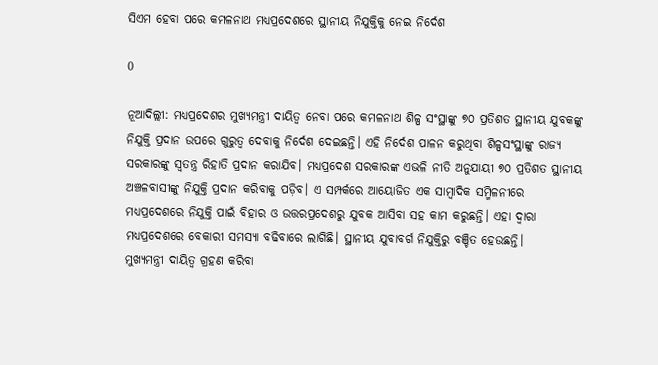ସିଏମ ହେବା ପରେ କମଳନାଥ ମଧ୍ୟପ୍ରଦେଶରେ ସ୍ଥାନୀୟ ନିଯୁକ୍ତିକୁ ନେଇ ନିର୍ଦେଶ

0

ନୂଆଦିଲ୍ଲୀ: ମଧ୍ୟପ୍ରଦେଶର ମୁଖ୍ୟମନ୍ତ୍ରୀ ଦାୟିତ୍ୱ ନେବା ପରେ କମଳନାଥ ଶିଳ୍ପ ସଂସ୍ଥାଙ୍କୁ ୭୦ ପ୍ରତିଶତ ସ୍ଥାନୀୟ ଯୁବକଙ୍କୁ ନିଯୁକ୍ତି ପ୍ରଦାନ ଉପରେ ଗୁରୁତ୍ୱ ଦେବାକୁ ନିର୍ଦେଶ ଦେଇଛନ୍ତି। ଏହି ନିର୍ଦେଶ ପାଳନ କରୁଥିବା ଶିଳ୍ପସଂସ୍ଥାଙ୍କୁ ରାଜ୍ୟ ସରକାରଙ୍କୁ ସ୍ୱତନ୍ତ୍ର ରିହାତି ପ୍ରଦାନ କରାଯିବ। ମଧ୍ୟପ୍ରଦେଶ ସରକାରଙ୍କ ଏଭଳି ନୀତି ଅନୁଯାୟୀ ୭୦ ପ୍ରତିଶତ ସ୍ଥାନୀୟ ଅଞ୍ଚଳବାସୀଙ୍କୁ ନିଯୁକ୍ତି ପ୍ରଦାନ କରିବାକୁ ପଡ଼ିବ। ଏ ସମ୍ପର୍କରେ ଆୟୋଜିତ ଏକ ସାମ୍ବାଦିକ ସମ୍ମିଳନୀରେ ମଧ୍ୟପ୍ରଦେଶରେ ନିଯୁକ୍ତି ପାଇଁ ବିହାର ଓ ଉତ୍ତରପ୍ରଦେଶରୁ ଯୁବକ ଆସିବା ସହ କାମ କରୁଛନ୍ତି। ଏହା ଦ୍ୱାରା ମଧ୍ୟପ୍ରଦେଶରେ ବେକାରୀ ସମସ୍ୟା ବଢିବାରେ ଲାଗିଛି। ସ୍ଥାନୀୟ ଯୁବାବର୍ଗ ନିଯୁକ୍ତିରୁ ବଞ୍ଚିତ ହେଉଛନ୍ତି।
ମୁଖ୍ୟମନ୍ତ୍ରୀ ଦାୟିତ୍ୱ ଗ୍ରହଣ କରିବା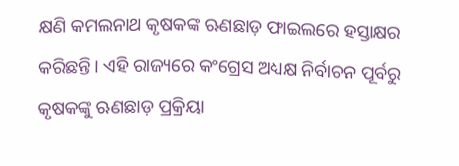କ୍ଷଣି କମଲନାଥ କୃଷକଙ୍କ ଋଣଛାଡ଼ ଫାଇଲରେ ହସ୍ତାକ୍ଷର କରିଛନ୍ତି। ଏହି ରାଜ୍ୟରେ କଂଗ୍ରେସ ଅଧ୍ୟକ୍ଷ ନିର୍ବାଚନ ପୂର୍ବରୁ କୃଷକଙ୍କୁ ଋଣଛାଡ଼ ପ୍ରକ୍ରିୟା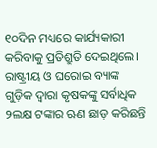୧୦ଦିନ ମଧ୍ୟରେ କାର୍ଯ୍ୟକାରୀ କରିବାକୁ ପ୍ରତିଶ୍ରୁତି ଦେଇଥିଲେ। ରାଷ୍ଟ୍ରୀୟ ଓ ଘରୋଇ ବ୍ୟାଙ୍କ ଗୁଡ଼ିକ ଦ୍ୱାରା କୃଷକଙ୍କୁ ସର୍ବାଧିକ ୨ଲକ୍ଷ ଟଙ୍କାର ଋଣ ଛାଡ଼ କରିଛନ୍ତି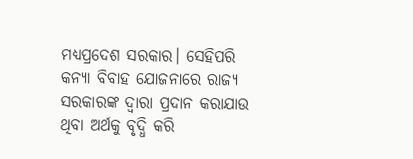ମଧ୍ୟପ୍ରଦେଶ ସରକାର। ସେହିପରି କନ୍ୟା ବିବାହ ଯୋଜନାରେ ରାଜ୍ୟ ସରକାରଙ୍କ ଦ୍ୱାରା ପ୍ରଦାନ କରାଯାଉ ଥିବା ଅର୍ଥକୁ ବୃଦ୍ଧି କରି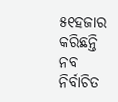୫୧ହଜାର କରିଛନ୍ତି ନବ ନିର୍ବାଚିତ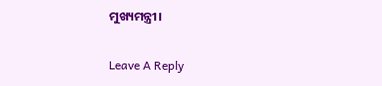ମୁଖ୍ୟମନ୍ତ୍ରୀ।

Leave A Reply